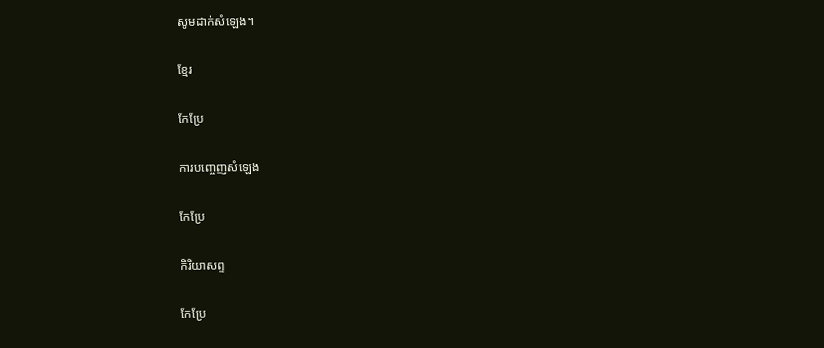សូមដាក់សំឡេង។

ខ្មែរ

កែប្រែ

ការបញ្ចេញសំឡេង

កែប្រែ

កិរិយាសព្ទ

កែប្រែ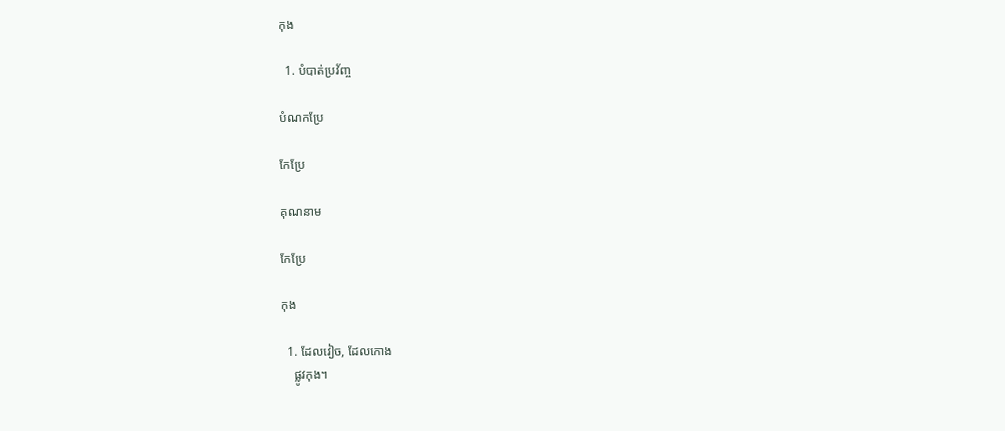កុង

  1. បំបាត់ប្រវ័ញ្ច

បំណកប្រែ

កែប្រែ

គុណនាម

កែប្រែ

កុង

  1. ដែលវៀច, ដែលកោង
    ផ្លូវកុង។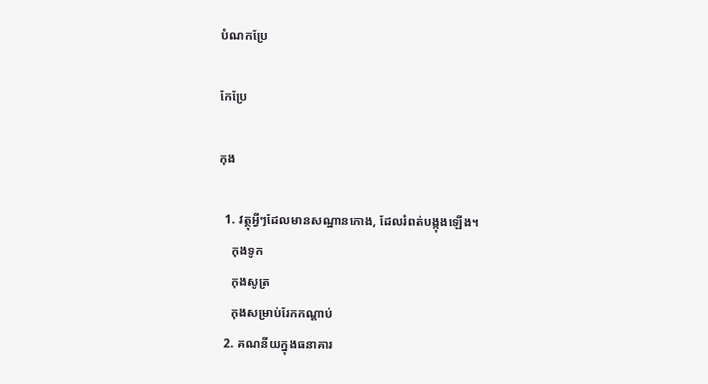បំណកប្រែ

កែប្រែ

កុង

  1. វត្ថុអ្វីៗដែលមានសណ្ឋានកោង, ដែលរំពត់បង្កុងឡើង។
    កុងទូក
    កុងសូត្រ
    កុងសម្រាប់រែកកណ្ដាប់
  2. គណនីយក្នុងធនាគារ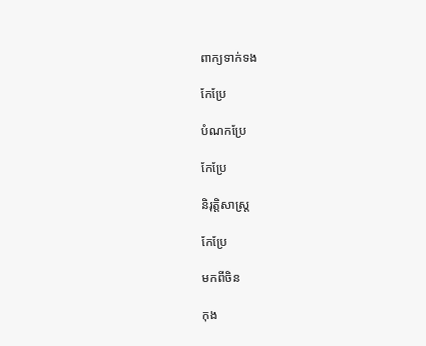ពាក្យទាក់ទង

កែប្រែ

បំណកប្រែ

កែប្រែ

និរុត្តិសាស្ត្រ

កែប្រែ

មកពីចិន

កុង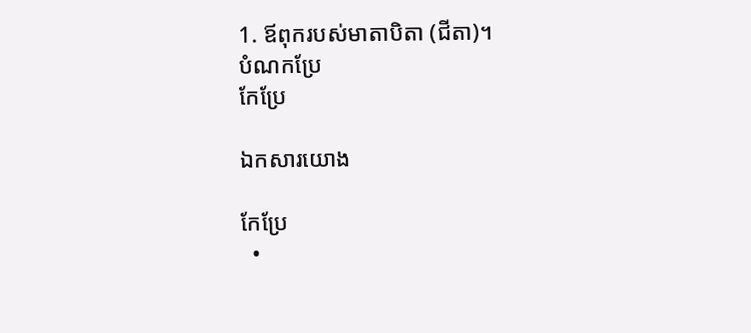1. ឪពុករបស់មាតាបិតា (ជីតា)។
បំណកប្រែ
កែប្រែ

ឯកសារយោង

កែប្រែ
  •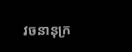វចនានុក្រ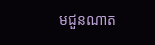មជួនណាត